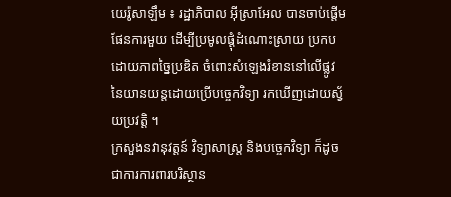យេរ៉ូសាឡឹម ៖ រដ្ឋាភិបាល អ៊ីស្រាអែល បានចាប់ផ្តើមផែនការមួយ ដើម្បីប្រមូលផ្តុំដំណោះស្រាយ ប្រកបដោយភាពច្នៃប្រឌិត ចំពោះសំឡេងរំខាននៅលើផ្លូវ នៃយានយន្តដោយប្រើបច្ចេកវិទ្យា រកឃើញដោយស្វ័យប្រវត្តិ ។
ក្រសួងនវានុវត្តន៍ វិទ្យាសាស្ត្រ និងបច្ចេកវិទ្យា ក៏ដូចជាការការពារបរិស្ថាន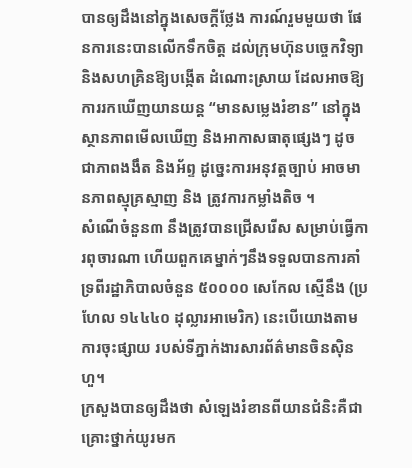បានឲ្យដឹងនៅក្នុងសេចក្តីថ្លែង ការណ៍រួមមួយថា ផែនការនេះបានលើកទឹកចិត្ត ដល់ក្រុមហ៊ុនបច្ចេកវិទ្យា និងសហគ្រិនឱ្យបង្កើត ដំណោះស្រាយ ដែលអាចឱ្យការរកឃើញយានយន្ត “មានសម្លេងរំខាន” នៅក្នុងស្ថានភាពមើលឃើញ និងអាកាសធាតុផ្សេងៗ ដូចជាភាពងងឹត និងអ័ព្ទ ដូច្នេះការអនុវត្តច្បាប់ អាចមានភាពស្មុគ្រស្មាញ និង ត្រូវការកម្លាំងតិច ។
សំណើចំនួន៣ នឹងត្រូវបានជ្រើសរើស សម្រាប់ធ្វើការពុចារណា ហើយពួកគេម្នាក់ៗនឹងទទួលបានការគាំទ្រពីរដ្ឋាភិបាលចំនួន ៥០០០០ សេកែល ស្មើនឹង (ប្រហែល ១៤៤៤០ ដុល្លារអាមេរិក) នេះបើយោងតាមការចុះផ្សាយ របស់ទីភ្នាក់ងារសារព័ត៌មានចិនស៊ិនហួ។
ក្រសួងបានឲ្យដឹងថា សំឡេងរំខានពីយានជំនិះគឺជាគ្រោះថ្នាក់យូរមក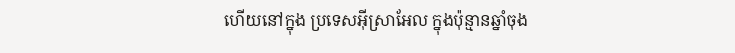ហើយនៅក្នុង ប្រទេសអ៊ីស្រាអែល ក្នុងប៉ុន្មានឆ្នាំចុង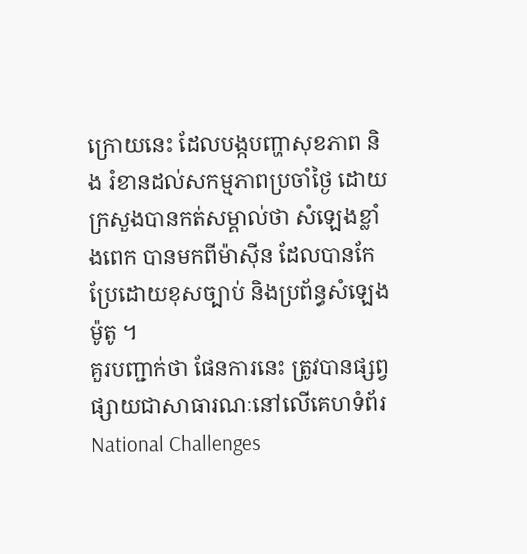ក្រោយនេះ ដែលបង្កបញ្ហាសុខភាព និង រំខានដល់សកម្មភាពប្រចាំថ្ងៃ ដោយក្រសួងបានកត់សម្គាល់ថា សំឡេងខ្លាំងពេក បានមកពីម៉ាស៊ីន ដែលបានកែប្រែដោយខុសច្បាប់ និងប្រព័ន្ធសំឡេងម៉ូតូ ។
គួរបញ្ជាក់ថា ផែនការនេះ ត្រូវបានផ្សព្វផ្សាយជាសាធារណៈនៅលើគេហទំព័រ National Challenges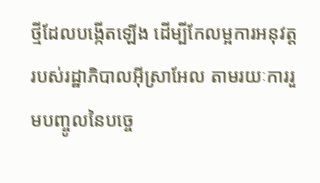ថ្មីដែលបង្កើតឡើង ដើម្បីកែលម្អការអនុវត្ត របស់រដ្ឋាភិបាលអ៊ីស្រាអែល តាមរយៈការរួមបញ្ចូលនៃបច្ចេ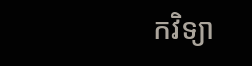កវិទ្យា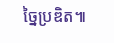ច្នៃប្រឌិត៕